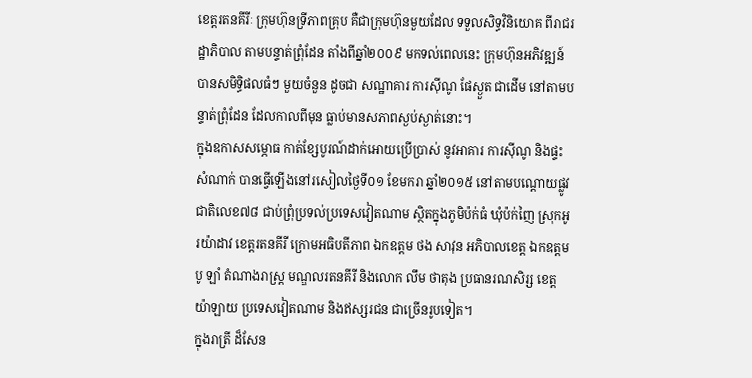ខេត្តរតនគីរីៈ ក្រុមហ៊ុនទ្រីភាពគ្រុប គឺជាក្រុមហ៊ុនមួយដែល ទទួលសិទ្ធវិនិយោគ ពីរាជរដ្ឋាភិបាល តាមបន្ទាត់ព្រុំដែន តាំងពីឆ្នាំ២០០៩ មកទល់ពេលនេះ ក្រុមហ៊ុនអភិវឌ្ឍន៍ បានសមិទ្ធិផលធំៗ មួយចំនួន ដូចជា សណ្ឋាគារ ការស៊ីណូ ផែស្ងួត ជាដើម នៅតាមបន្ទាត់ព្រុំដែន ដែលកាលពីមុន ធ្លាប់មានសភាពស្ងប់ស្ងាត់នោះ។
ក្នុងឧកាសសម្ភោធ កាត់ខ្សែបូរណ៍ដាក់អោយប្រើប្រាស់ នូវអាគារ ការស៊ីណូ និងផ្ទះសំណាក់ បានធ្វើឡើងនៅរសៀលថ្ងៃទី០១ ខែមករា ឆ្នាំ២០១៥ នៅតាមបណ្ដោយផ្លូវជាតិលេខ៧៨ ជាប់ព្រុំប្រទល់ប្រទេសវៀតណាម ស្ថិតក្នុងភូមិប៉ក់ធំ ឃុំប៉ក់ញៃ ស្រុកអូរយ៉ាដាវ ខេត្តរតនគីរី ក្រោមអធិបតីភាព ឯកឧត្ដម ថង សាវុន អភិបាលខេត្ត ឯកឧត្ដម បូ ឡាំ តំណាងរាស្ដ្រ មណ្ឌលរតនគីរី និងលោក លឹម ថាតុង ប្រធានរណសិរ្ស ខេត្តយ៉ាឡាយ ប្រទេសវៀតណាម និងឥស្សរជន ជាច្រើនរូបទៀត។
ក្នុងរាត្រី ដ៏សែន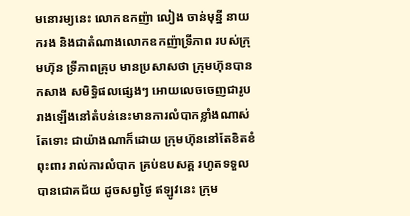មនោរម្យនេះ លោកឧកញ៉ា លៀង ចាន់មុន្នី នាយករង និងជាតំណាងលោកឧកញ៉ាទ្រីភាព របស់ក្រុមហ៊ុន ទ្រីភាពគ្រុប មានប្រសាសថា ក្រុមហ៊ុនបានកសាង សមិទ្ធិផលផ្សេងៗ អោយលេចចេញជារូបរាងឡើងនៅតំបន់នេះមានការលំបាកខ្លាំងណាស់ តែទោះ ជាយ៉ាងណាក៏ដោយ ក្រុមហ៊ុននៅតែខិតខំពុះពារ រាល់ការលំបាក គ្រប់ឧបសគ្គ រហូតទទួលបានជោគជ័យ ដូចសព្វថ្ងៃ ឥឡូវនេះ ក្រុម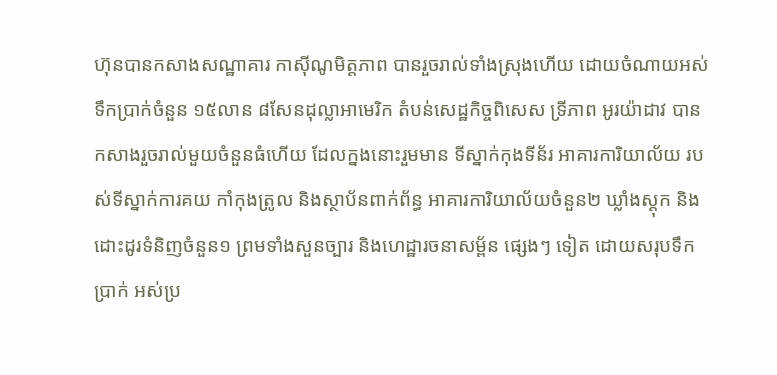ហ៊ុនបានកសាងសណ្ឋាគារ កាស៊ីណូមិត្តភាព បានរួចរាល់ទាំងស្រុងហើយ ដោយចំណាយអស់ទឹកប្រាក់ចំនួន ១៥លាន ៨សែនដុល្លាអាមេរិក តំបន់សេដ្ឋកិច្ចពិសេស ទ្រីភាព អូរយ៉ាដាវ បានកសាងរួចរាល់មួយចំនួនធំហើយ ដែលក្នងនោះរួមមាន ទីស្នាក់កុងទីន័រ អាគារការិយាល័យ របស់ទីស្នាក់ការគយ កាំកុងត្រូល និងស្ថាប័នពាក់ព័ន្ធ អាគារការិយាល័យចំនួន២ ឃ្លាំងស្តុក និងដោះដូរទំនិញចំនួន១ ព្រមទាំងសួនច្បារ និងហេដ្ឋារចនាសម្ព័ន ផ្សេងៗ ទៀត ដោយសរុបទឹកប្រាក់ អស់ប្រ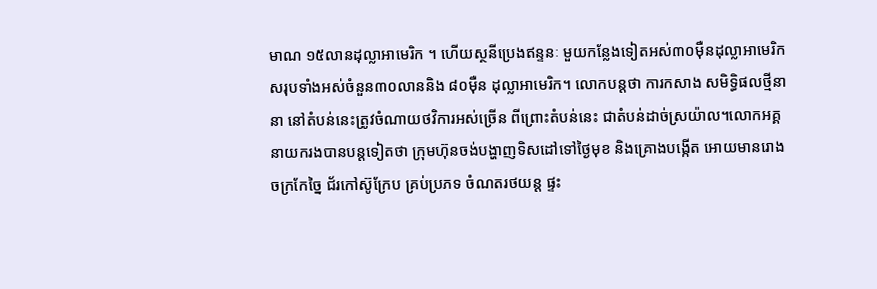មាណ ១៥លានដុល្លាអាមេរិក ។ ហើយស្ថនីប្រេងឥន្ទនៈ មួយកន្លែងទៀតអស់៣០ម៉ឺនដុល្លាអាមេរិក សរុបទាំងអស់ចំនួន៣០លាននិង ៨០ម៉ឺន ដុល្លាអាមេរិក។ លោកបន្តថា ការកសាង សមិទ្ធិផលថ្មីនានា នៅតំបន់នេះត្រូវចំណាយថវិការអស់ច្រើន ពីព្រោះតំបន់នេះ ជាតំបន់ដាច់ស្រយ៉ាល។លោកអគ្គនាយករងបានបន្តទៀតថា ក្រុមហ៊ុនចង់បង្ហាញទិសដៅទៅថ្ងៃមុខ និងគ្រោងបង្កើត អោយមានរោងចក្រកែច្នៃ ជ័រកៅស៊ូក្រែប គ្រប់ប្រភទ ចំណតរថយន្ត ផ្ទះ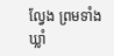ល្វែង ព្រមទាំងឃ្លាំ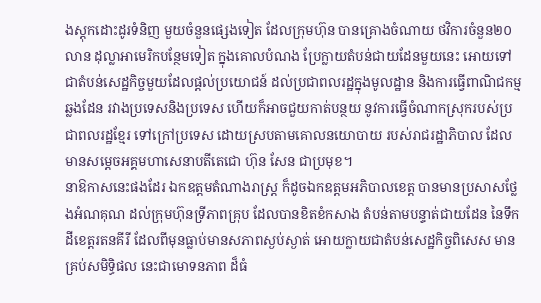ងស្តុកដោះដូរទំនិញ មួយចំនួនផ្សេងទៀត ដែលក្រុមហ៊ុន បានគ្រោងចំណាយ ថវិការចំនួន២០លាន ដុល្លាអាមេរិកបន្ថែមទៀត ក្នុងគោលបំណង ប្រែក្លាយតំបន់ជាយដែនមួយនេះ អោយទៅជាតំបន់សេដ្ឋកិច្ចមួយដែលផ្ដល់ប្រយោជន៍ ដល់ប្រជាពលរដ្ឋក្នុងមូលដ្ឋាន និងការធ្វើពាណិជកម្មឆ្លងដែន រវាងប្រទេសនិងប្រទេស ហើយក៏អាចជួយកាត់បន្ថយ នូវការធ្វើចំណាកស្រុករបស់ប្រជាពលរដ្ឋខ្មែរ ទៅក្រៅប្រទេស ដោយស្របតាមគោលនយោបាយ របស់រាជរដ្ឋាភិបាល ដែលមានសម្ដេចអគ្គមហាសេនាបតីតេជោ ហ៊ុន សែន ជាប្រមុខ។
នាឱកាសនេះផងដែរ ឯកឧត្ដមតំណាងរាស្ត្រ ក៏ដូចឯកឧត្ដមអភិបាលខេត្ត បានមានប្រសាសថ្លែងអំណគុណ ដល់ក្រុមហ៊ុនទ្រីភាពគ្រុប ដែលបានខិតខំកសាង តំបន់តាមបន្ទាត់ជាយដែន នៃទឹកដីខេត្តរតនគីរី ដែលពីមុនធ្លាប់មានសភាពស្ងប់ស្ងាត់ អោយក្លាយជាតំបន់សេដ្ឋកិច្ចពិសេស មានគ្រប់សមិទ្ធិផល នេះជាមោទនភាព ដ៏ធំ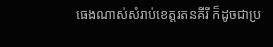ធេងណាស់សំរាប់ខេត្តរតនគីរី ក៏ដូចជាប្រ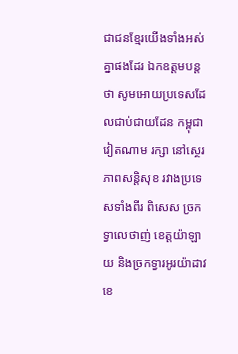ជាជនខ្មែរយើងទាំងអស់គ្នាផងដែរ ឯកឧត្ដមបន្តថា សូមអោយប្រទេសដែលជាប់ជាយដែន កម្ពុជា វៀតណាម រក្សា នៅស្ថេរភាពសន្តិសុខ រវាងប្រទេសទាំងពីរ ពិសេស ច្រកទ្វាលេថាញ់ ខេត្តយ៉ាឡាយ និងច្រកទ្វារអូរយ៉ាដាវខេ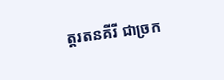ត្តរតនគីរី ជាច្រក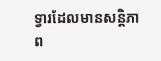ទ្វារដែលមានសន្តិភាព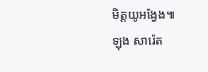មិត្តយូអង្វែង៕
ឡុង សារ៉េត